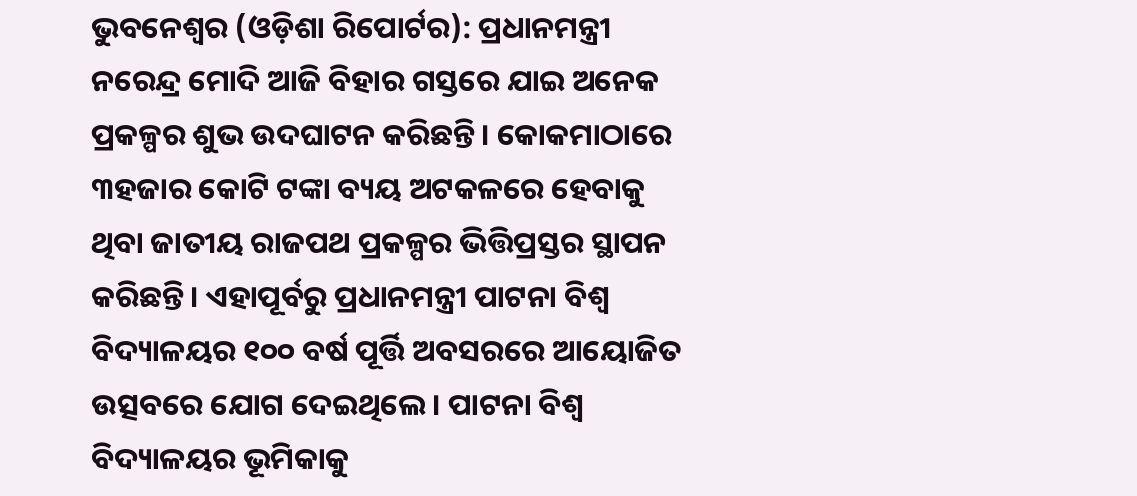ଭୁବନେଶ୍ୱର (ଓଡ଼ିଶା ରିପୋର୍ଟର): ପ୍ରଧାନମନ୍ତ୍ରୀ ନରେନ୍ଦ୍ର ମୋଦି ଆଜି ବିହାର ଗସ୍ତରେ ଯାଇ ଅନେକ ପ୍ରକଳ୍ପର ଶୁଭ ଉଦଘାଟନ କରିଛନ୍ତି। କୋକମାଠାରେ ୩ହଜାର କୋଟି ଟଙ୍କା ବ୍ୟୟ ଅଟକଳରେ ହେବାକୁ ଥିବା ଜାତୀୟ ରାଜପଥ ପ୍ରକଳ୍ପର ଭିତ୍ତିପ୍ରସ୍ତର ସ୍ଥାପନ କରିଛନ୍ତି। ଏହାପୂର୍ବରୁ ପ୍ରଧାନମନ୍ତ୍ରୀ ପାଟନା ବିଶ୍ୱ ବିଦ୍ୟାଳୟର ୧୦୦ ବର୍ଷ ପୂର୍ତ୍ତି ଅବସରରେ ଆୟୋଜିତ ଉତ୍ସବରେ ଯୋଗ ଦେଇଥିଲେ। ପାଟନା ବିଶ୍ୱ ବିଦ୍ୟାଳୟର ଭୂମିକାକୁ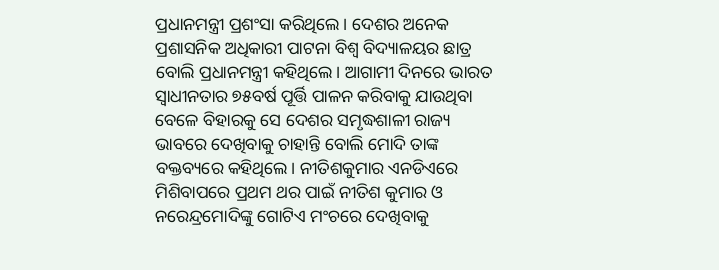ପ୍ରଧାନମନ୍ତ୍ରୀ ପ୍ରଶଂସା କରିଥିଲେ। ଦେଶର ଅନେକ ପ୍ରଶାସନିକ ଅଧିକାରୀ ପାଟନା ବିଶ୍ୱ ବିଦ୍ୟାଳୟର ଛାତ୍ର ବୋଲି ପ୍ରଧାନମନ୍ତ୍ରୀ କହିଥିଲେ। ଆଗାମୀ ଦିନରେ ଭାରତ ସ୍ୱାଧୀନତାର ୭୫ବର୍ଷ ପୂର୍ତ୍ତି ପାଳନ କରିବାକୁ ଯାଉଥିବା ବେଳେ ବିହାରକୁ ସେ ଦେଶର ସମୃଦ୍ଧଶାଳୀ ରାଜ୍ୟ ଭାବରେ ଦେଖିବାକୁ ଚାହାନ୍ତି ବୋଲି ମୋଦି ତାଙ୍କ ବକ୍ତବ୍ୟରେ କହିଥିଲେ। ନୀତିଶକୁମାର ଏନଡିଏରେ ମିଶିବାପରେ ପ୍ରଥମ ଥର ପାଇଁ ନୀତିଶ କୁମାର ଓ ନରେନ୍ଦ୍ରମୋଦିଙ୍କୁ ଗୋଟିଏ ମଂଚରେ ଦେଖିବାକୁ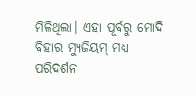ମିଳିଥିଲା। ଏହା ପୂର୍ବରୁ ମୋଦି ବିହାର ମ୍ୟୁଜିୟମ୍ ମଧ୍ୟ ପରିଦର୍ଶନ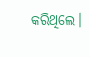କରିଥିଲେ।